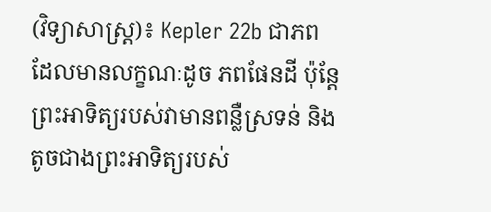(វិទ្យាសាស្ត្រ)៖ Kepler 22b ជាភព ដែលមានលក្ខណៈដូច ភពផែនដី ប៉ុន្តែព្រះអាទិត្យរបស់វាមានពន្លឺស្រទន់ និងតូចជាងព្រះអាទិត្យរបស់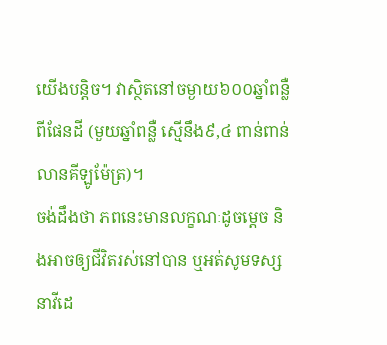យើងបន្តិច។ វាស្ថិតនៅចម្ងាយ៦០០ឆ្នាំពន្លឺពីផែនដី (មួយឆ្នាំពន្លឺ ស្មើនឹង៩,៤ ពាន់ពាន់លានគីឡូម៉ែត្រ)។
ចង់ដឹងថា ភពនេះមានលក្ខណៈដូចម្តេច និងអាចឲ្យជីវិតរស់នៅបាន ឬអត់សូមទស្សនាវីដេ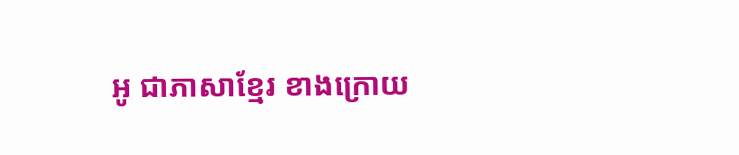អូ ជាភាសាខ្មែរ ខាងក្រោយ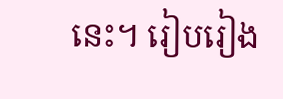នេះ។ រៀបរៀង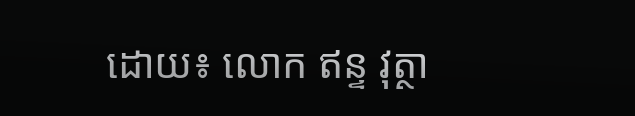ដោយ៖ លោក ឥន្ទ វុត្ថា